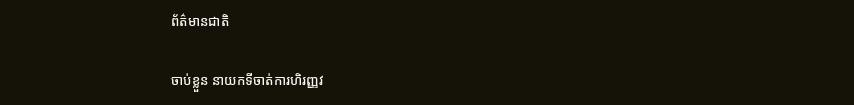ព័ត៌មានជាតិ

ចាប់ខ្លួន នាយកទីចាត់ការហិរញ្ញវ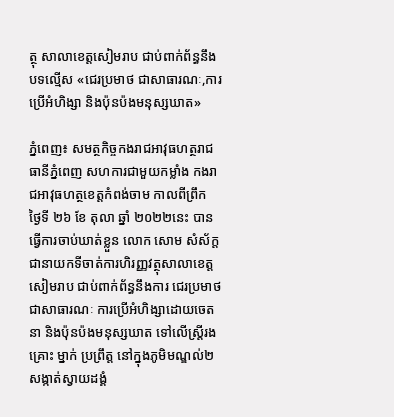ត្ថុ សាលាខេត្តសៀមរាប ជាប់ពាក់ព័ន្ធនឹងបទល្មើស «ជេរប្រមាថ ជាសាធារណៈ,ការ ប្រើអំហិង្សា និងប៉ុនប៉ងមនុស្សឃាត»

ភ្នំពេញ៖ សមត្ថកិច្ចកងរាជអាវុធហត្ថរាជធានីភ្នំពេញ សហការជាមួយកម្លាំង កងរាជអាវុធហត្ថខេត្តកំពង់ចាម កាលពីព្រឹក ថ្ងៃទី ២៦ ខែ តុលា ឆ្នាំ ២០២២នេះ បានធ្វើការចាប់ឃាត់ខ្លួន លោក សោម សំស័ក្ត ជានាយកទីចាត់ការហិរញ្ញវត្ថុសាលាខេត្តសៀមរាប ជាប់ពាក់ព័ន្ធនឹងការ ជេរប្រមាថជាសាធារណៈ ការប្រើអំហិង្សាដោយចេតនា និងប៉ុនប៉ងមនុស្សឃាត ទៅលើស្ត្រីរងគ្រោះ ម្នាក់ ប្រព្រឹត្ត នៅក្នុងភូមិមណ្ឌល់២ សង្កាត់ស្វាយដង្គំ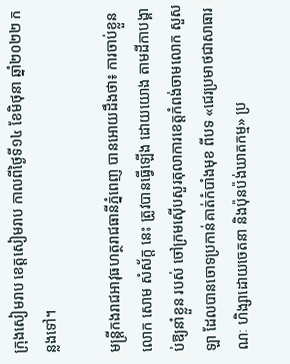ក្រុងសៀមរាប ខេត្តសៀមរាប កាលពីថ្ងៃទី១៤ ខែមិថុនា ឆ្នាំ២០២២ កន្លងទៅ។

មន្ត្រីកងរាជអាវុធហត្ថរាជធានីភ្នំពេញ បានអោយដឹងថា៖ ការចាប់ខ្លួនលោក សោម សំស័ក្ត នេះ ត្រូវបានធ្វើឡើង ដោយយោង តាមដីកាបង្គាប់ឱ្យនាំខ្លួន របស់ ចៅក្រមស៊ើបសួរតុលាការខេត្តកំពង់ចាមលោក សួស ឡា ដែលបានចោទប្រកាន់គាត់កំបាំងមុខ ពីបទ «ជេរប្រមាថជាសាធារណៈ ហិង្សាដោយចេតនា និងប៉ុនប៉ង់ឃាតកម្ម» ប្រ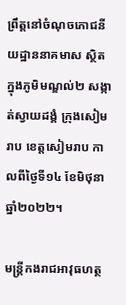ព្រឹត្ដនៅចំណុចភោជនីយដ្ឋាននាគមាស ស្ថិតក្នុងភូមិមណ្ឌល់២ សង្កាត់ស្វាយដង្គំ ក្រុងសៀមរាប ខេត្តសៀមរាប កាលពីថ្ងៃទី១៤ ខែមិថុនា ឆ្នាំ២០២២។

មន្ត្រីកងរាជអាវុធហត្ថ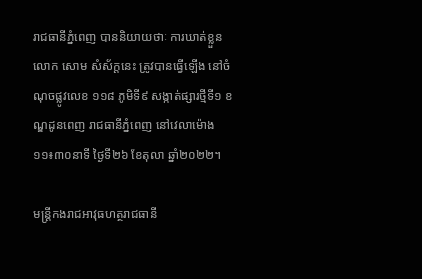រាជធានីភ្នំពេញ បាននិយាយថាៈ ការឃាត់ខ្លួន លោក សោម សំស័ក្តនេះ ត្រូវបានធ្វើឡើង នៅចំណុចផ្លូវលេខ ១១៨ ភូមិទី៩ សង្កាត់ផ្សារថ្មីទី១ ខណ្ឌដូនពេញ រាជធានីភ្នំពេញ នៅវេលាម៉ោង ១១៖៣០នាទី ថ្ងៃទី២៦ ខែតុលា ឆ្នាំ២០២២។

មន្ត្រីកងរាជអាវុធហត្ថរាជធានី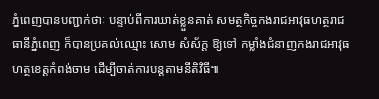ភ្នំពេញបានបញ្ជាក់ថាៈ បន្ទាប់ពីការឃាត់ខ្លួនគាត់ សមត្ថកិច្ចកងរាជអាវុធហត្ថរាជធានីភ្នំពេញ ក៏បានប្រគល់ឈ្មោះ សោម សំស័ក្ត ឱ្យទៅ កម្លាំងជំនាញកងរាជអាវុធហត្ថខេត្តកំពង់ចាម ដើម្បីចាត់ការបន្តតាមនីតិវិធី៕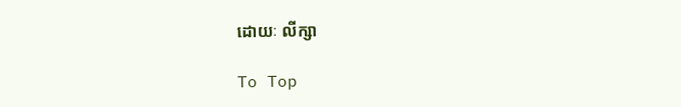ដោយៈ លីក្សា

To Top